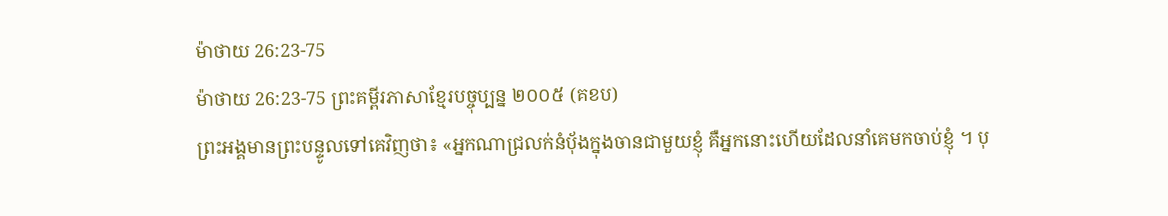ម៉ាថាយ 26:23-75
ម៉ាថាយ 26:23-75 ព្រះគម្ពីរភាសាខ្មែរបច្ចុប្បន្ន ២០០៥ (គខប)
ព្រះអង្គមានព្រះបន្ទូលទៅគេវិញថា៖ «អ្នកណាជ្រលក់នំប៉័ងក្នុងចានជាមួយខ្ញុំ គឺអ្នកនោះហើយដែលនាំគេមកចាប់ខ្ញុំ ។ បុ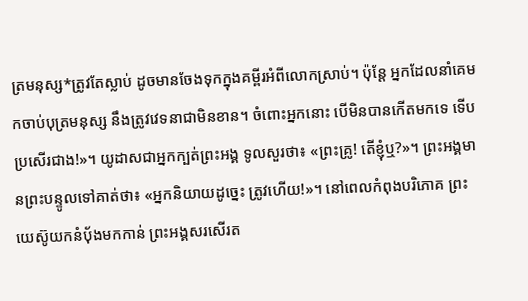ត្រមនុស្ស*ត្រូវតែស្លាប់ ដូចមានចែងទុកក្នុងគម្ពីរអំពីលោកស្រាប់។ ប៉ុន្តែ អ្នកដែលនាំគេមកចាប់បុត្រមនុស្ស នឹងត្រូវវេទនាជាមិនខាន។ ចំពោះអ្នកនោះ បើមិនបានកើតមកទេ ទើបប្រសើរជាង!»។ យូដាសជាអ្នកក្បត់ព្រះអង្គ ទូលសួរថា៖ «ព្រះគ្រូ! តើខ្ញុំឬ?»។ ព្រះអង្គមានព្រះបន្ទូលទៅគាត់ថា៖ «អ្នកនិយាយដូច្នេះ ត្រូវហើយ!»។ នៅពេលកំពុងបរិភោគ ព្រះយេស៊ូយកនំប៉័ងមកកាន់ ព្រះអង្គសរសើរត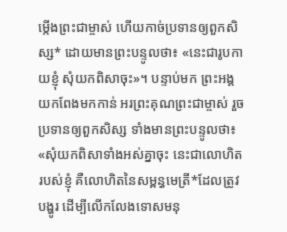ម្កើងព្រះជាម្ចាស់ ហើយកាច់ប្រទានឲ្យពួកសិស្ស* ដោយមានព្រះបន្ទូលថា៖ «នេះជារូបកាយខ្ញុំ សុំយកពិសាចុះ»។ បន្ទាប់មក ព្រះអង្គយកពែងមកកាន់ អរព្រះគុណព្រះជាម្ចាស់ រួចប្រទានឲ្យពួកសិស្ស ទាំងមានព្រះបន្ទូលថា៖ «សុំយកពិសាទាំងអស់គ្នាចុះ នេះជាលោហិតរបស់ខ្ញុំ គឺលោហិតនៃសម្ពន្ធមេត្រី*ដែលត្រូវបង្ហូរ ដើម្បីលើកលែងទោសមនុ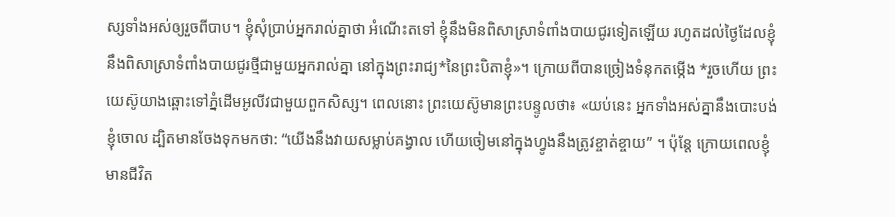ស្សទាំងអស់ឲ្យរួចពីបាប។ ខ្ញុំសុំប្រាប់អ្នករាល់គ្នាថា អំណើះតទៅ ខ្ញុំនឹងមិនពិសាស្រាទំពាំងបាយជូរទៀតឡើយ រហូតដល់ថ្ងៃដែលខ្ញុំនឹងពិសាស្រាទំពាំងបាយជូរថ្មីជាមួយអ្នករាល់គ្នា នៅក្នុងព្រះរាជ្យ*នៃព្រះបិតាខ្ញុំ»។ ក្រោយពីបានច្រៀងទំនុកតម្កើង *រួចហើយ ព្រះយេស៊ូយាងឆ្ពោះទៅភ្នំដើមអូលីវជាមួយពួកសិស្ស។ ពេលនោះ ព្រះយេស៊ូមានព្រះបន្ទូលថា៖ «យប់នេះ អ្នកទាំងអស់គ្នានឹងបោះបង់ខ្ញុំចោល ដ្បិតមានចែងទុកមកថា: “យើងនឹងវាយសម្លាប់គង្វាល ហើយចៀមនៅក្នុងហ្វូងនឹងត្រូវខ្ចាត់ខ្ចាយ” ។ ប៉ុន្តែ ក្រោយពេលខ្ញុំមានជីវិត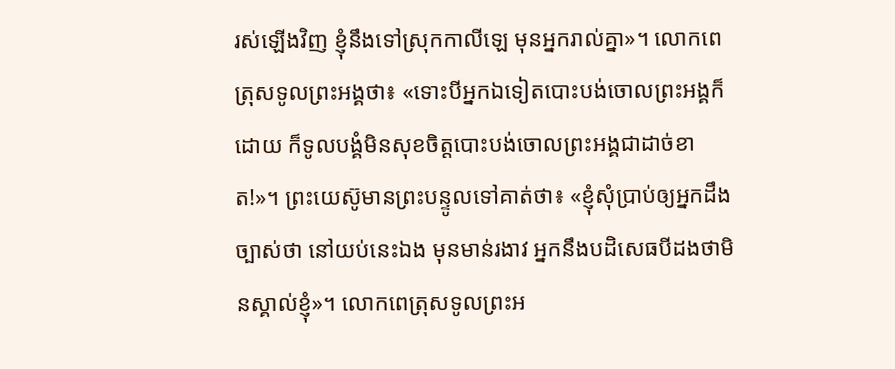រស់ឡើងវិញ ខ្ញុំនឹងទៅស្រុកកាលីឡេ មុនអ្នករាល់គ្នា»។ លោកពេត្រុសទូលព្រះអង្គថា៖ «ទោះបីអ្នកឯទៀតបោះបង់ចោលព្រះអង្គក៏ដោយ ក៏ទូលបង្គំមិនសុខចិត្តបោះបង់ចោលព្រះអង្គជាដាច់ខាត!»។ ព្រះយេស៊ូមានព្រះបន្ទូលទៅគាត់ថា៖ «ខ្ញុំសុំប្រាប់ឲ្យអ្នកដឹងច្បាស់ថា នៅយប់នេះឯង មុនមាន់រងាវ អ្នកនឹងបដិសេធបីដងថាមិនស្គាល់ខ្ញុំ»។ លោកពេត្រុសទូលព្រះអ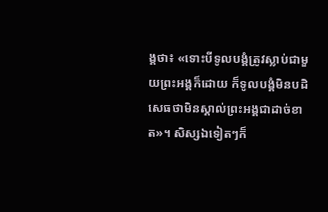ង្គថា៖ «ទោះបីទូលបង្គំត្រូវស្លាប់ជាមួយព្រះអង្គក៏ដោយ ក៏ទូលបង្គំមិនបដិសេធថាមិនស្គាល់ព្រះអង្គជាដាច់ខាត»។ សិស្សឯទៀតៗក៏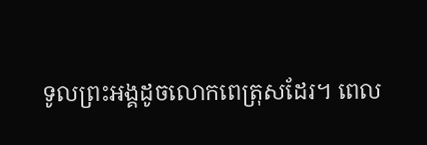ទូលព្រះអង្គដូចលោកពេត្រុសដែរ។ ពេល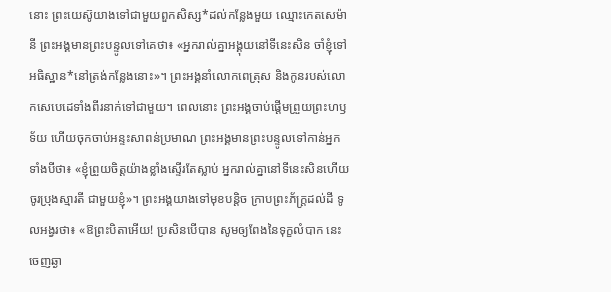នោះ ព្រះយេស៊ូយាងទៅជាមួយពួកសិស្ស*ដល់កន្លែងមួយ ឈ្មោះកេតសេម៉ានី ព្រះអង្គមានព្រះបន្ទូលទៅគេថា៖ «អ្នករាល់គ្នាអង្គុយនៅទីនេះសិន ចាំខ្ញុំទៅអធិស្ឋាន*នៅត្រង់កន្លែងនោះ»។ ព្រះអង្គនាំលោកពេត្រុស និងកូនរបស់លោកសេបេដេទាំងពីរនាក់ទៅជាមួយ។ ពេលនោះ ព្រះអង្គចាប់ផ្ដើមព្រួយព្រះហឫទ័យ ហើយចុកចាប់អន្ទះសាពន់ប្រមាណ ព្រះអង្គមានព្រះបន្ទូលទៅកាន់អ្នកទាំងបីថា៖ «ខ្ញុំព្រួយចិត្តយ៉ាងខ្លាំងស្ទើរតែស្លាប់ អ្នករាល់គ្នានៅទីនេះសិនហើយ ចូរប្រុងស្មារតី ជាមួយខ្ញុំ»។ ព្រះអង្គយាងទៅមុខបន្ដិច ក្រាបព្រះភ័ក្ត្រដល់ដី ទូលអង្វរថា៖ «ឱព្រះបិតាអើយ! ប្រសិនបើបាន សូមឲ្យពែងនៃទុក្ខលំបាក នេះចេញឆ្ងា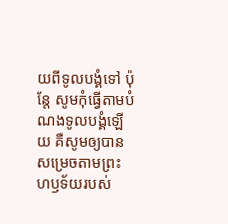យពីទូលបង្គំទៅ ប៉ុន្តែ សូមកុំធ្វើតាមបំណងទូលបង្គំឡើយ គឺសូមឲ្យបានសម្រេចតាមព្រះហឫទ័យរបស់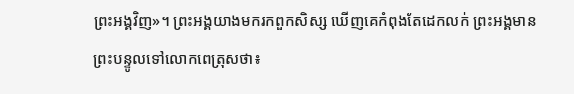ព្រះអង្គវិញ»។ ព្រះអង្គយាងមករកពួកសិស្ស ឃើញគេកំពុងតែដេកលក់ ព្រះអង្គមានព្រះបន្ទូលទៅលោកពេត្រុសថា៖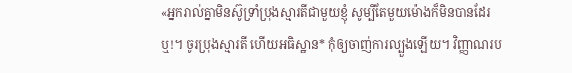«អ្នករាល់គ្នាមិនស៊ូទ្រាំប្រុងស្មារតីជាមួយខ្ញុំ សូម្បីតែមួយម៉ោងក៏មិនបានដែរឬ!។ ចូរប្រុងស្មារតី ហើយអធិស្ឋាន* កុំឲ្យចាញ់ការល្បួងឡើយ។ វិញ្ញាណរប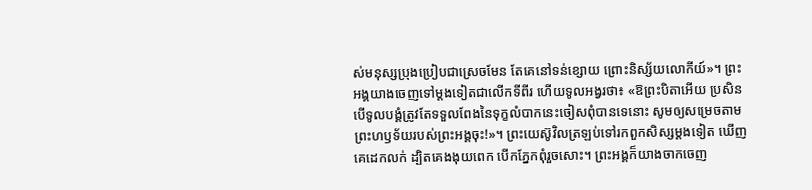ស់មនុស្សប្រុងប្រៀបជាស្រេចមែន តែគេនៅទន់ខ្សោយ ព្រោះនិស្ស័យលោកីយ៍»។ ព្រះអង្គយាងចេញទៅម្ដងទៀតជាលើកទីពីរ ហើយទូលអង្វរថា៖ «ឱព្រះបិតាអើយ ប្រសិនបើទូលបង្គំត្រូវតែទទួលពែងនៃទុក្ខលំបាកនេះចៀសពុំបានទេនោះ សូមឲ្យសម្រេចតាមព្រះហឫទ័យរបស់ព្រះអង្គចុះ!»។ ព្រះយេស៊ូវិលត្រឡប់ទៅរកពួកសិស្សម្ដងទៀត ឃើញគេដេកលក់ ដ្បិតគេងងុយពេក បើកភ្នែកពុំរួចសោះ។ ព្រះអង្គក៏យាងចាកចេញ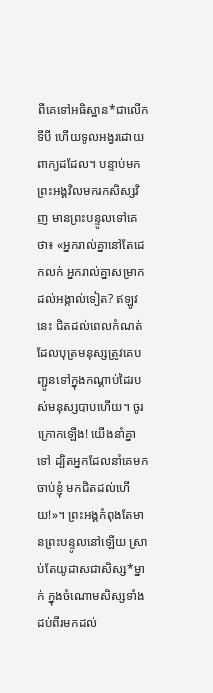ពីគេទៅអធិស្ឋាន*ជាលើកទីបី ហើយទូលអង្វរដោយពាក្យដដែល។ បន្ទាប់មក ព្រះអង្គវិលមករកសិស្សវិញ មានព្រះបន្ទូលទៅគេថា៖ «អ្នករាល់គ្នានៅតែដេកលក់ អ្នករាល់គ្នាសម្រាកដល់អង្កាល់ទៀត? ឥឡូវនេះ ជិតដល់ពេលកំណត់ដែលបុត្រមនុស្សត្រូវគេបញ្ជូនទៅក្នុងកណ្ដាប់ដៃរបស់មនុស្សបាបហើយ។ ចូរក្រោកឡើង! យើងនាំគ្នាទៅ ដ្បិតអ្នកដែលនាំគេមកចាប់ខ្ញុំ មកជិតដល់ហើយ!»។ ព្រះអង្គកំពុងតែមានព្រះបន្ទូលនៅឡើយ ស្រាប់តែយូដាសជាសិស្ស*ម្នាក់ ក្នុងចំណោមសិស្សទាំងដប់ពីរមកដល់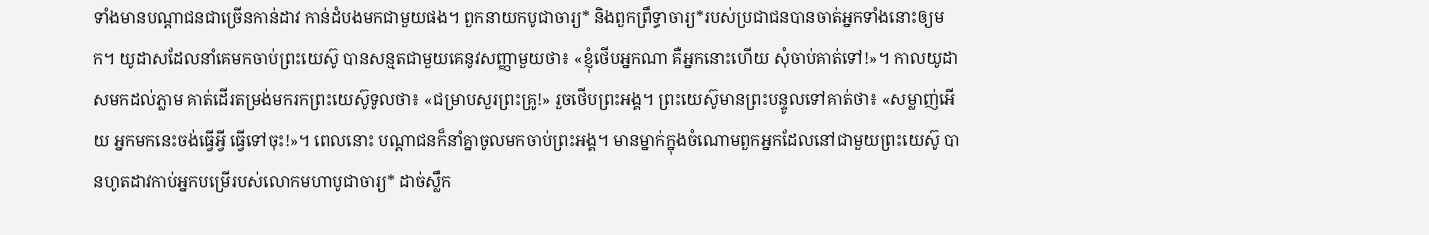ទាំងមានបណ្ដាជនជាច្រើនកាន់ដាវ កាន់ដំបងមកជាមួយផង។ ពួកនាយកបូជាចារ្យ* និងពួកព្រឹទ្ធាចារ្យ*របស់ប្រជាជនបានចាត់អ្នកទាំងនោះឲ្យមក។ យូដាសដែលនាំគេមកចាប់ព្រះយេស៊ូ បានសន្មតជាមួយគេនូវសញ្ញាមួយថា៖ «ខ្ញុំថើបអ្នកណា គឺអ្នកនោះហើយ សុំចាប់គាត់ទៅ!»។ កាលយូដាសមកដល់ភ្លាម គាត់ដើរតម្រង់មករកព្រះយេស៊ូទូលថា៖ «ជម្រាបសួរព្រះគ្រូ!» រួចថើបព្រះអង្គ។ ព្រះយេស៊ូមានព្រះបន្ទូលទៅគាត់ថា៖ «សម្លាញ់អើយ អ្នកមកនេះចង់ធ្វើអ្វី ធ្វើទៅចុះ!»។ ពេលនោះ បណ្ដាជនក៏នាំគ្នាចូលមកចាប់ព្រះអង្គ។ មានម្នាក់ក្នុងចំណោមពួកអ្នកដែលនៅជាមួយព្រះយេស៊ូ បានហូតដាវកាប់អ្នកបម្រើរបស់លោកមហាបូជាចារ្យ* ដាច់ស្លឹក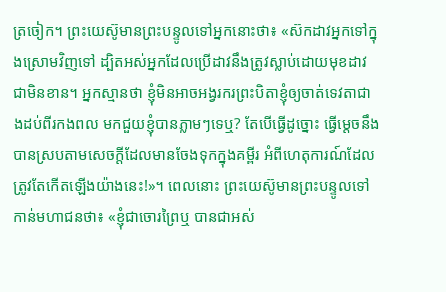ត្រចៀក។ ព្រះយេស៊ូមានព្រះបន្ទូលទៅអ្នកនោះថា៖ «ស៊កដាវអ្នកទៅក្នុងស្រោមវិញទៅ ដ្បិតអស់អ្នកដែលប្រើដាវនឹងត្រូវស្លាប់ដោយមុខដាវជាមិនខាន។ អ្នកស្មានថា ខ្ញុំមិនអាចអង្វរករព្រះបិតាខ្ញុំឲ្យចាត់ទេវតាជាងដប់ពីរកងពល មកជួយខ្ញុំបានភ្លាមៗទេឬ? តែបើធ្វើដូច្នោះ ធ្វើម្ដេចនឹងបានស្របតាមសេចក្ដីដែលមានចែងទុកក្នុងគម្ពីរ អំពីហេតុការណ៍ដែលត្រូវតែកើតឡើងយ៉ាងនេះ!»។ ពេលនោះ ព្រះយេស៊ូមានព្រះបន្ទូលទៅកាន់មហាជនថា៖ «ខ្ញុំជាចោរព្រៃឬ បានជាអស់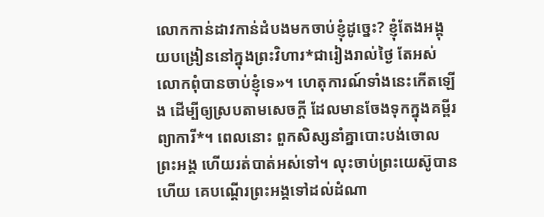លោកកាន់ដាវកាន់ដំបងមកចាប់ខ្ញុំដូច្នេះ? ខ្ញុំតែងអង្គុយបង្រៀននៅក្នុងព្រះវិហារ*ជារៀងរាល់ថ្ងៃ តែអស់លោកពុំបានចាប់ខ្ញុំទេ»។ ហេតុការណ៍ទាំងនេះកើតឡើង ដើម្បីឲ្យស្របតាមសេចក្ដី ដែលមានចែងទុកក្នុងគម្ពីរព្យាការី*។ ពេលនោះ ពួកសិស្សនាំគ្នាបោះបង់ចោលព្រះអង្គ ហើយរត់បាត់អស់ទៅ។ លុះចាប់ព្រះយេស៊ូបានហើយ គេបណ្ដើរព្រះអង្គទៅដល់ដំណា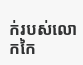ក់របស់លោកកៃ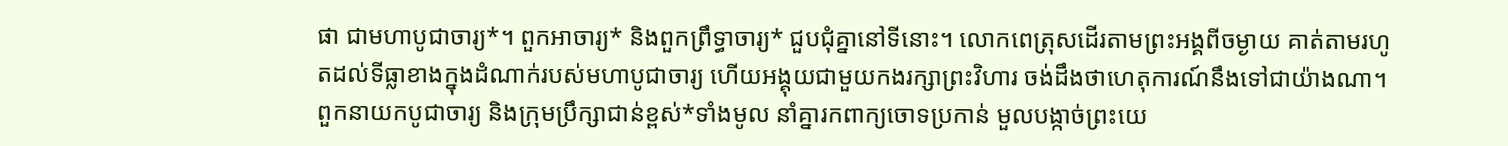ផា ជាមហាបូជាចារ្យ*។ ពួកអាចារ្យ* និងពួកព្រឹទ្ធាចារ្យ* ជួបជុំគ្នានៅទីនោះ។ លោកពេត្រុសដើរតាមព្រះអង្គពីចម្ងាយ គាត់តាមរហូតដល់ទីធ្លាខាងក្នុងដំណាក់របស់មហាបូជាចារ្យ ហើយអង្គុយជាមួយកងរក្សាព្រះវិហារ ចង់ដឹងថាហេតុការណ៍នឹងទៅជាយ៉ាងណា។ ពួកនាយកបូជាចារ្យ និងក្រុមប្រឹក្សាជាន់ខ្ពស់*ទាំងមូល នាំគ្នារកពាក្យចោទប្រកាន់ មួលបង្កាច់ព្រះយេ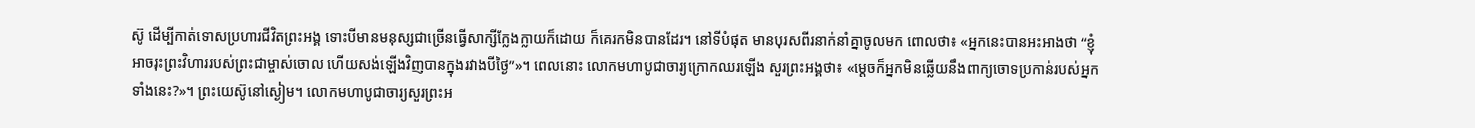ស៊ូ ដើម្បីកាត់ទោសប្រហារជីវិតព្រះអង្គ ទោះបីមានមនុស្សជាច្រើនធ្វើសាក្សីក្លែងក្លាយក៏ដោយ ក៏គេរកមិនបានដែរ។ នៅទីបំផុត មានបុរសពីរនាក់នាំគ្នាចូលមក ពោលថា៖ «អ្នកនេះបានអះអាងថា “ខ្ញុំអាចរុះព្រះវិហាររបស់ព្រះជាម្ចាស់ចោល ហើយសង់ឡើងវិញបានក្នុងរវាងបីថ្ងៃ”»។ ពេលនោះ លោកមហាបូជាចារ្យក្រោកឈរឡើង សួរព្រះអង្គថា៖ «ម្ដេចក៏អ្នកមិនឆ្លើយនឹងពាក្យចោទប្រកាន់របស់អ្នកទាំងនេះ?»។ ព្រះយេស៊ូនៅស្ងៀម។ លោកមហាបូជាចារ្យសួរព្រះអ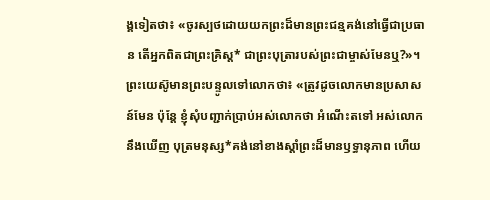ង្គទៀតថា៖ «ចូរស្បថដោយយកព្រះដ៏មានព្រះជន្មគង់នៅធ្វើជាប្រធាន តើអ្នកពិតជាព្រះគ្រិស្ត* ជាព្រះបុត្រារបស់ព្រះជាម្ចាស់មែនឬ?»។ ព្រះយេស៊ូមានព្រះបន្ទូលទៅលោកថា៖ «ត្រូវដូចលោកមានប្រសាសន៍មែន ប៉ុន្តែ ខ្ញុំសុំបញ្ជាក់ប្រាប់អស់លោកថា អំណើះតទៅ អស់លោកនឹងឃើញ បុត្រមនុស្ស*គង់នៅខាងស្ដាំព្រះដ៏មានឫទ្ធានុភាព ហើយ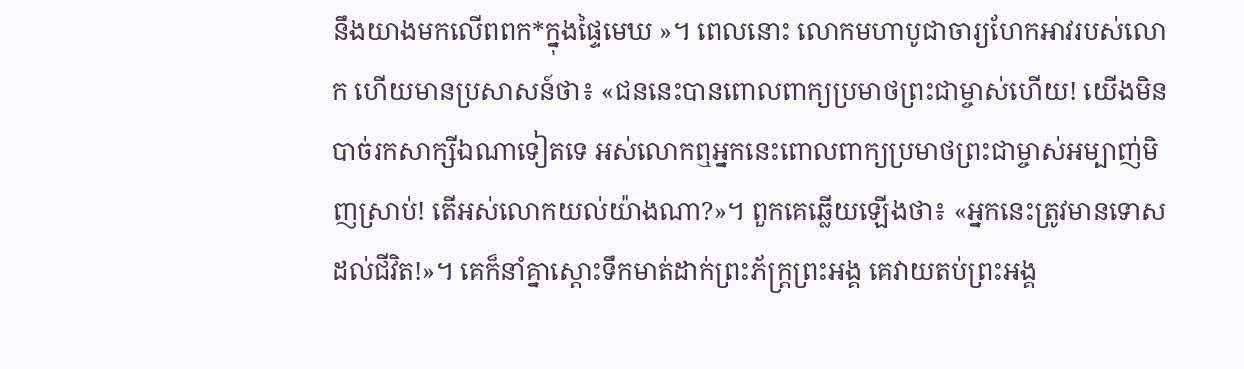នឹងយាងមកលើពពក*ក្នុងផ្ទៃមេឃ »។ ពេលនោះ លោកមហាបូជាចារ្យហែកអាវរបស់លោក ហើយមានប្រសាសន៍ថា៖ «ជននេះបានពោលពាក្យប្រមាថព្រះជាម្ចាស់ហើយ! យើងមិនបាច់រកសាក្សីឯណាទៀតទេ អស់លោកឮអ្នកនេះពោលពាក្យប្រមាថព្រះជាម្ចាស់អម្បាញ់មិញស្រាប់! តើអស់លោកយល់យ៉ាងណា?»។ ពួកគេឆ្លើយឡើងថា៖ «អ្នកនេះត្រូវមានទោសដល់ជីវិត!»។ គេក៏នាំគ្នាស្ដោះទឹកមាត់ដាក់ព្រះភ័ក្ត្រព្រះអង្គ គេវាយតប់ព្រះអង្គ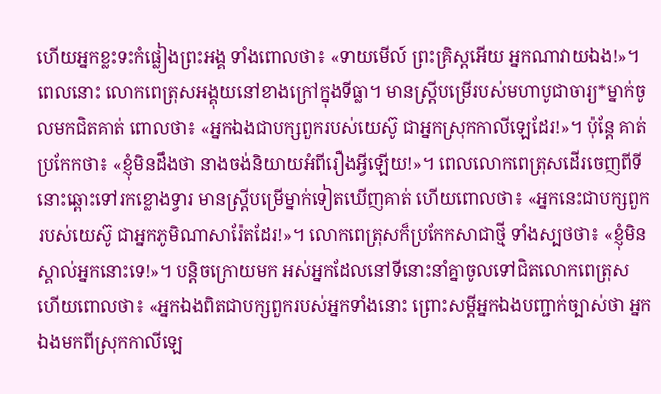ហើយអ្នកខ្លះទះកំផ្លៀងព្រះអង្គ ទាំងពោលថា៖ «ទាយមើល៍ ព្រះគ្រិស្តអើយ អ្នកណាវាយឯង!»។ ពេលនោះ លោកពេត្រុសអង្គុយនៅខាងក្រៅក្នុងទីធ្លា។ មានស្ត្រីបម្រើរបស់មហាបូជាចារ្យ*ម្នាក់ចូលមកជិតគាត់ ពោលថា៖ «អ្នកឯងជាបក្សពួករបស់យេស៊ូ ជាអ្នកស្រុកកាលីឡេដែរ!»។ ប៉ុន្តែ គាត់ប្រកែកថា៖ «ខ្ញុំមិនដឹងថា នាងចង់និយាយអំពីរឿងអ្វីឡើយ!»។ ពេលលោកពេត្រុសដើរចេញពីទីនោះឆ្ពោះទៅរកខ្លោងទ្វារ មានស្ត្រីបម្រើម្នាក់ទៀតឃើញគាត់ ហើយពោលថា៖ «អ្នកនេះជាបក្សពួករបស់យេស៊ូ ជាអ្នកភូមិណាសារ៉ែតដែរ!»។ លោកពេត្រុសក៏ប្រកែកសាជាថ្មី ទាំងស្បថថា៖ «ខ្ញុំមិនស្គាល់អ្នកនោះទេ!»។ បន្តិចក្រោយមក អស់អ្នកដែលនៅទីនោះនាំគ្នាចូលទៅជិតលោកពេត្រុស ហើយពោលថា៖ «អ្នកឯងពិតជាបក្សពួករបស់អ្នកទាំងនោះ ព្រោះសម្ដីអ្នកឯងបញ្ជាក់ច្បាស់ថា អ្នកឯងមកពីស្រុកកាលីឡេ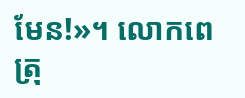មែន!»។ លោកពេត្រុ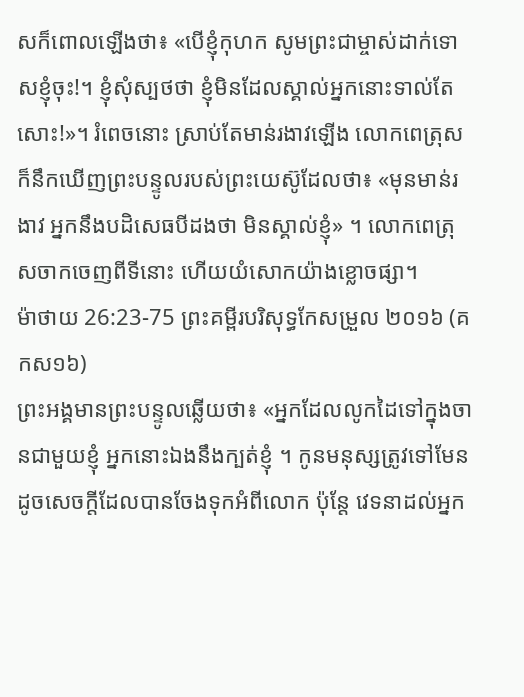សក៏ពោលឡើងថា៖ «បើខ្ញុំកុហក សូមព្រះជាម្ចាស់ដាក់ទោសខ្ញុំចុះ!។ ខ្ញុំសុំស្បថថា ខ្ញុំមិនដែលស្គាល់អ្នកនោះទាល់តែសោះ!»។ រំពេចនោះ ស្រាប់តែមាន់រងាវឡើង លោកពេត្រុសក៏នឹកឃើញព្រះបន្ទូលរបស់ព្រះយេស៊ូដែលថា៖ «មុនមាន់រងាវ អ្នកនឹងបដិសេធបីដងថា មិនស្គាល់ខ្ញុំ» ។ លោកពេត្រុសចាកចេញពីទីនោះ ហើយយំសោកយ៉ាងខ្លោចផ្សា។
ម៉ាថាយ 26:23-75 ព្រះគម្ពីរបរិសុទ្ធកែសម្រួល ២០១៦ (គកស១៦)
ព្រះអង្គមានព្រះបន្ទូលឆ្លើយថា៖ «អ្នកដែលលូកដៃទៅក្នុងចានជាមួយខ្ញុំ អ្នកនោះឯងនឹងក្បត់ខ្ញុំ ។ កូនមនុស្សត្រូវទៅមែន ដូចសេចក្តីដែលបានចែងទុកអំពីលោក ប៉ុន្តែ វេទនាដល់អ្នក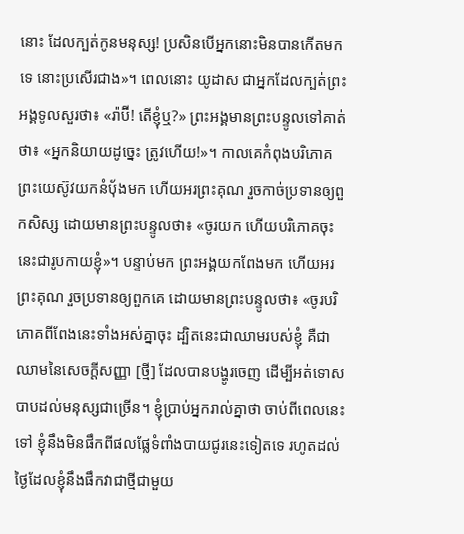នោះ ដែលក្បត់កូនមនុស្ស! ប្រសិនបើអ្នកនោះមិនបានកើតមកទេ នោះប្រសើរជាង»។ ពេលនោះ យូដាស ជាអ្នកដែលក្បត់ព្រះអង្គទូលសួរថា៖ «រ៉ាប៊ី! តើខ្ញុំឬ?» ព្រះអង្គមានព្រះបន្ទូលទៅគាត់ថា៖ «អ្នកនិយាយដូច្នេះ ត្រូវហើយ!»។ កាលគេកំពុងបរិភោគ ព្រះយេស៊ូវយកនំបុ័ងមក ហើយអរព្រះគុណ រួចកាច់ប្រទានឲ្យពួកសិស្ស ដោយមានព្រះបន្ទូលថា៖ «ចូរយក ហើយបរិភោគចុះ នេះជារូបកាយខ្ញុំ»។ បន្ទាប់មក ព្រះអង្គយកពែងមក ហើយអរព្រះគុណ រួចប្រទានឲ្យពួកគេ ដោយមានព្រះបន្ទូលថា៖ «ចូរបរិភោគពីពែងនេះទាំងអស់គ្នាចុះ ដ្បិតនេះជាឈាមរបស់ខ្ញុំ គឺជាឈាមនៃសេចក្ដីសញ្ញា [ថ្មី] ដែលបានបង្ហូរចេញ ដើម្បីអត់ទោសបាបដល់មនុស្សជាច្រើន។ ខ្ញុំប្រាប់អ្នករាល់គ្នាថា ចាប់ពីពេលនេះទៅ ខ្ញុំនឹងមិនផឹកពីផលផ្លែទំពាំងបាយជូរនេះទៀតទេ រហូតដល់ថ្ងៃដែលខ្ញុំនឹងផឹកវាជាថ្មីជាមួយ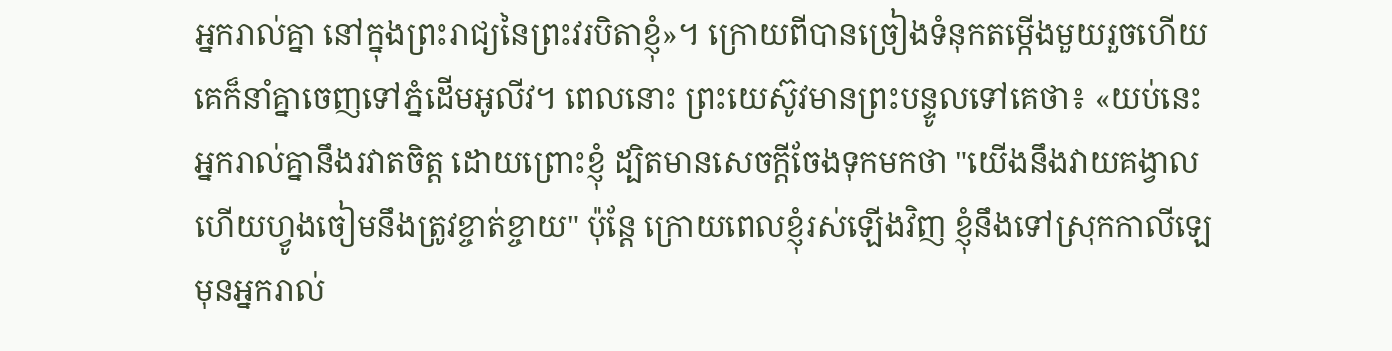អ្នករាល់គ្នា នៅក្នុងព្រះរាជ្យនៃព្រះវរបិតាខ្ញុំ»។ ក្រោយពីបានច្រៀងទំនុកតម្កើងមួយរួចហើយ គេក៏នាំគ្នាចេញទៅភ្នំដើមអូលីវ។ ពេលនោះ ព្រះយេស៊ូវមានព្រះបន្ទូលទៅគេថា៖ «យប់នេះ អ្នករាល់គ្នានឹងរវាតចិត្ត ដោយព្រោះខ្ញុំ ដ្បិតមានសេចក្តីចែងទុកមកថា "យើងនឹងវាយគង្វាល ហើយហ្វូងចៀមនឹងត្រូវខ្ចាត់ខ្ចាយ" ប៉ុន្តែ ក្រោយពេលខ្ញុំរស់ឡើងវិញ ខ្ញុំនឹងទៅស្រុកកាលីឡេមុនអ្នករាល់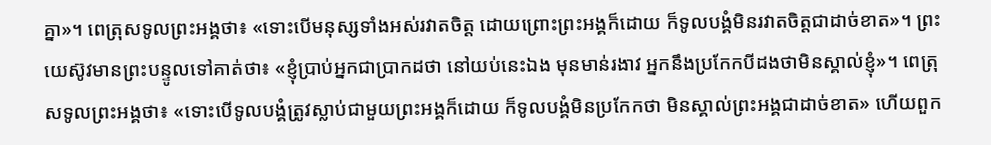គ្នា»។ ពេត្រុសទូលព្រះអង្គថា៖ «ទោះបើមនុស្សទាំងអស់រវាតចិត្ត ដោយព្រោះព្រះអង្គក៏ដោយ ក៏ទូលបង្គំមិនរវាតចិត្តជាដាច់ខាត»។ ព្រះយេស៊ូវមានព្រះបន្ទូលទៅគាត់ថា៖ «ខ្ញុំប្រាប់អ្នកជាប្រាកដថា នៅយប់នេះឯង មុនមាន់រងាវ អ្នកនឹងប្រកែកបីដងថាមិនស្គាល់ខ្ញុំ»។ ពេត្រុសទូលព្រះអង្គថា៖ «ទោះបើទូលបង្គំត្រូវស្លាប់ជាមួយព្រះអង្គក៏ដោយ ក៏ទូលបង្គំមិនប្រកែកថា មិនស្គាល់ព្រះអង្គជាដាច់ខាត» ហើយពួក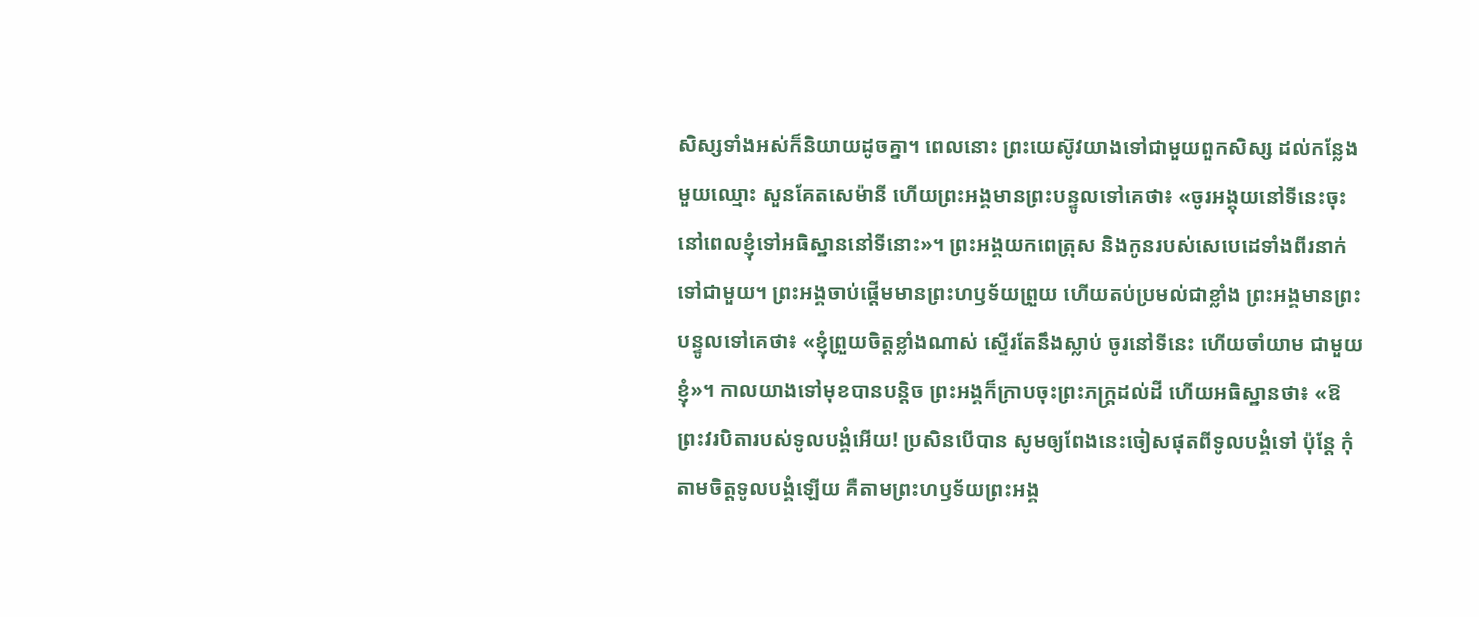សិស្សទាំងអស់ក៏និយាយដូចគ្នា។ ពេលនោះ ព្រះយេស៊ូវយាងទៅជាមួយពួកសិស្ស ដល់កន្លែងមួយឈ្មោះ សួនគែតសេម៉ានី ហើយព្រះអង្គមានព្រះបន្ទូលទៅគេថា៖ «ចូរអង្គុយនៅទីនេះចុះ នៅពេលខ្ញុំទៅអធិស្ឋាននៅទីនោះ»។ ព្រះអង្គយកពេត្រុស និងកូនរបស់សេបេដេទាំងពីរនាក់ទៅជាមួយ។ ព្រះអង្គចាប់ផ្ដើមមានព្រះហឫទ័យព្រួយ ហើយតប់ប្រមល់ជាខ្លាំង ព្រះអង្គមានព្រះបន្ទូលទៅគេថា៖ «ខ្ញុំព្រួយចិត្តខ្លាំងណាស់ ស្ទើរតែនឹងស្លាប់ ចូរនៅទីនេះ ហើយចាំយាម ជាមួយខ្ញុំ»។ កាលយាងទៅមុខបានបន្តិច ព្រះអង្គក៏ក្រាបចុះព្រះភក្ត្រដល់ដី ហើយអធិស្ឋានថា៖ «ឱព្រះវរបិតារបស់ទូលបង្គំអើយ! ប្រសិនបើបាន សូមឲ្យពែងនេះចៀសផុតពីទូលបង្គំទៅ ប៉ុន្តែ កុំតាមចិត្តទូលបង្គំឡើយ គឺតាមព្រះហឫទ័យព្រះអង្គ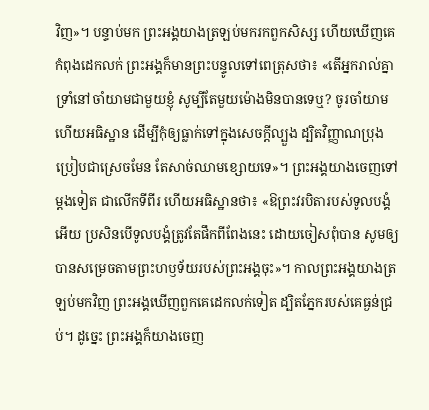វិញ»។ បន្ទាប់មក ព្រះអង្គយាងត្រឡប់មករកពួកសិស្ស ហើយឃើញគេកំពុងដេកលក់ ព្រះអង្គក៏មានព្រះបន្ទូលទៅពេត្រុសថា៖ «តើអ្នករាល់គ្នាទ្រាំនៅចាំយាមជាមួយខ្ញុំ សូម្បីតែមួយម៉ោងមិនបានទេឬ? ចូរចាំយាម ហើយអធិស្ឋាន ដើម្បីកុំឲ្យធ្លាក់ទៅក្នុងសេចក្តីល្បួង ដ្បិតវិញ្ញាណប្រុងប្រៀបជាស្រេចមែន តែសាច់ឈាមខ្សោយទេ»។ ព្រះអង្គយាងចេញទៅម្តងទៀត ជាលើកទីពីរ ហើយអធិស្ឋានថា៖ «ឱព្រះវរបិតារបស់ទូលបង្គំអើយ ប្រសិនបើទូលបង្គំត្រូវតែផឹកពីពែងនេះ ដោយចៀសពុំបាន សូមឲ្យបានសម្រេចតាមព្រះហឫទ័យរបស់ព្រះអង្គចុះ»។ កាលព្រះអង្គយាងត្រឡប់មកវិញ ព្រះអង្គឃើញពួកគេដេកលក់ទៀត ដ្បិតភ្នែករបស់គេធ្ងន់ជ្រប់។ ដូច្នេះ ព្រះអង្គក៏យាងចេញ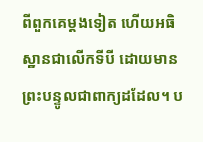ពីពួកគេម្តងទៀត ហើយអធិស្ឋានជាលើកទីបី ដោយមានព្រះបន្ទូលជាពាក្យដដែល។ ប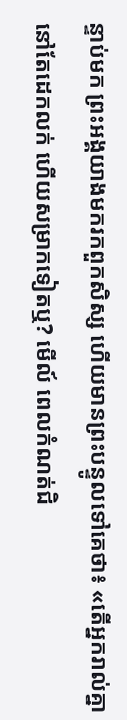ន្ទាប់មក ព្រះអង្គយាងមករកពួកសិស្ស ហើយមានព្រះបន្ទូលទៅគេថា៖ «តើអ្នករាល់គ្នានៅតែដេកលក់ ហើយសម្រាកទៀតឬ? មើល៍ ពេលកំណត់ជិ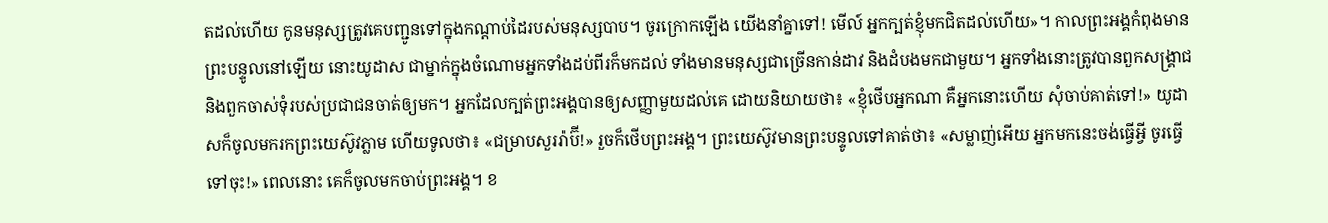តដល់ហើយ កូនមនុស្សត្រូវគេបញ្ជូនទៅក្នុងកណ្តាប់ដៃរបស់មនុស្សបាប។ ចូរក្រោកឡើង យើងនាំគ្នាទៅ! មើល៍ អ្នកក្បត់ខ្ញុំមកជិតដល់ហើយ»។ កាលព្រះអង្គកំពុងមានព្រះបន្ទូលនៅឡើយ នោះយូដាស ជាម្នាក់ក្នុងចំណោមអ្នកទាំងដប់ពីរក៏មកដល់ ទាំងមានមនុស្សជាច្រើនកាន់ដាវ និងដំបងមកជាមួយ។ អ្នកទាំងនោះត្រូវបានពួកសង្គ្រាជ និងពួកចាស់ទុំរបស់ប្រជាជនចាត់ឲ្យមក។ អ្នកដែលក្បត់ព្រះអង្គបានឲ្យសញ្ញាមួយដល់គេ ដោយនិយាយថា៖ «ខ្ញុំថើបអ្នកណា គឺអ្នកនោះហើយ សុំចាប់គាត់ទៅ!» យូដាសក៏ចូលមករកព្រះយេស៊ូវភ្លាម ហើយទូលថា៖ «ជម្រាបសួររ៉ាប៊ី!» រួចក៏ថើបព្រះអង្គ។ ព្រះយេស៊ូវមានព្រះបន្ទូលទៅគាត់ថា៖ «សម្លាញ់អើយ អ្នកមកនេះចង់ធ្វើអ្វី ចូរធ្វើទៅចុះ!» ពេលនោះ គេក៏ចូលមកចាប់ព្រះអង្គ។ ខ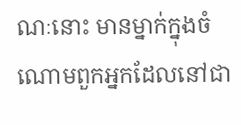ណៈនោះ មានម្នាក់ក្នុងចំណោមពួកអ្នកដែលនៅជា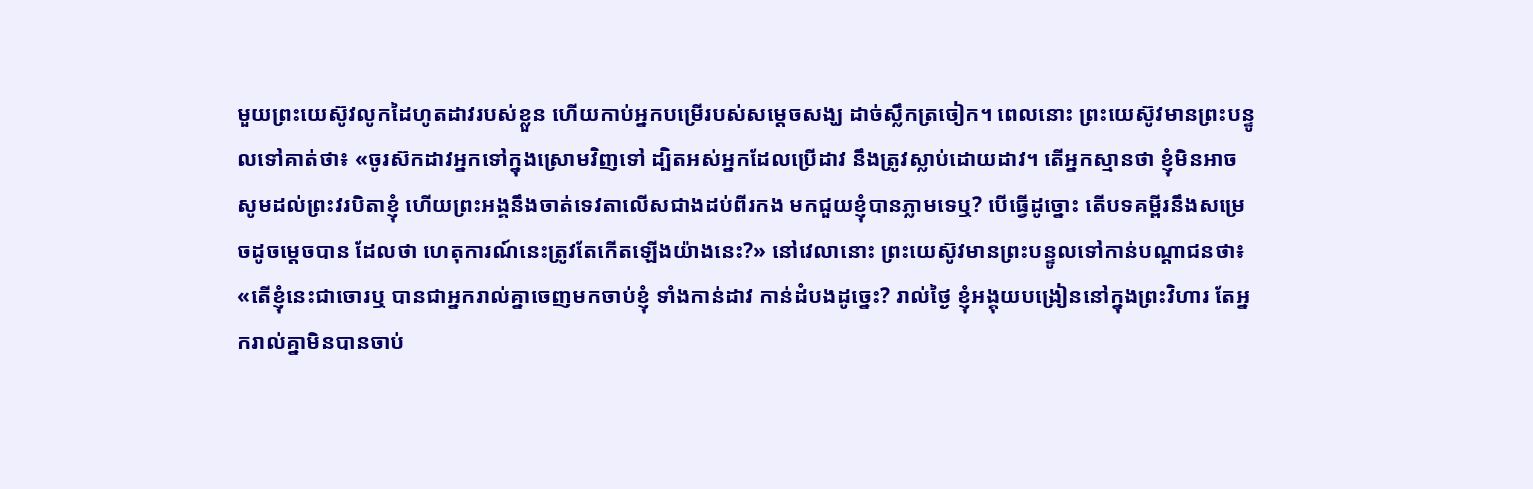មួយព្រះយេស៊ូវលូកដៃហូតដាវរបស់ខ្លួន ហើយកាប់អ្នកបម្រើរបស់សម្ដេចសង្ឃ ដាច់ស្លឹកត្រចៀក។ ពេលនោះ ព្រះយេស៊ូវមានព្រះបន្ទូលទៅគាត់ថា៖ «ចូរស៊កដាវអ្នកទៅក្នុងស្រោមវិញទៅ ដ្បិតអស់អ្នកដែលប្រើដាវ នឹងត្រូវស្លាប់ដោយដាវ។ តើអ្នកស្មានថា ខ្ញុំមិនអាចសូមដល់ព្រះវរបិតាខ្ញុំ ហើយព្រះអង្គនឹងចាត់ទេវតាលើសជាងដប់ពីរកង មកជួយខ្ញុំបានភ្លាមទេឬ? បើធ្វើដូច្នោះ តើបទគម្ពីរនឹងសម្រេចដូចម្ដេចបាន ដែលថា ហេតុការណ៍នេះត្រូវតែកើតឡើងយ៉ាងនេះ?» នៅវេលានោះ ព្រះយេស៊ូវមានព្រះបន្ទូលទៅកាន់បណ្តាជនថា៖ «តើខ្ញុំនេះជាចោរឬ បានជាអ្នករាល់គ្នាចេញមកចាប់ខ្ញុំ ទាំងកាន់ដាវ កាន់ដំបងដូច្នេះ? រាល់ថ្ងៃ ខ្ញុំអង្គុយបង្រៀននៅក្នុងព្រះវិហារ តែអ្នករាល់គ្នាមិនបានចាប់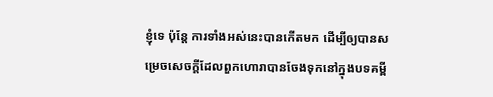ខ្ញុំទេ ប៉ុន្តែ ការទាំងអស់នេះបានកើតមក ដើម្បីឲ្យបានសម្រេចសេចក្ដីដែលពួកហោរាបានចែងទុកនៅក្នុងបទគម្ពី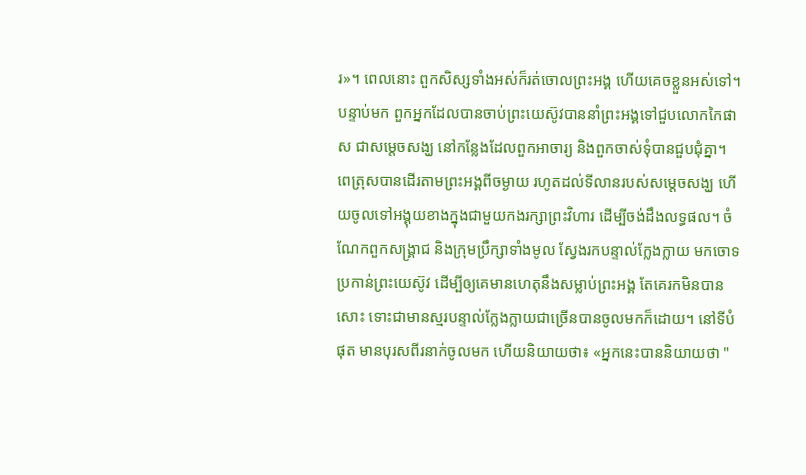រ»។ ពេលនោះ ពួកសិស្សទាំងអស់ក៏រត់ចោលព្រះអង្គ ហើយគេចខ្លួនអស់ទៅ។ បន្ទាប់មក ពួកអ្នកដែលបានចាប់ព្រះយេស៊ូវបាននាំព្រះអង្គទៅជួបលោកកៃផាស ជាសម្ដេចសង្ឃ នៅកន្លែងដែលពួកអាចារ្យ និងពួកចាស់ទុំបានជួបជុំគ្នា។ ពេត្រុសបានដើរតាមព្រះអង្គពីចម្ងាយ រហូតដល់ទីលានរបស់សម្ដេចសង្ឃ ហើយចូលទៅអង្គុយខាងក្នុងជាមួយកងរក្សាព្រះវិហារ ដើម្បីចង់ដឹងលទ្ធផល។ ចំណែកពួកសង្គ្រាជ និងក្រុមប្រឹក្សាទាំងមូល ស្វែងរកបន្ទាល់ក្លែងក្លាយ មកចោទប្រកាន់ព្រះយេស៊ូវ ដើម្បីឲ្យគេមានហេតុនឹងសម្លាប់ព្រះអង្គ តែគេរកមិនបានសោះ ទោះជាមានស្មរបន្ទាល់ក្លែងក្លាយជាច្រើនបានចូលមកក៏ដោយ។ នៅទីបំផុត មានបុរសពីរនាក់ចូលមក ហើយនិយាយថា៖ «អ្នកនេះបាននិយាយថា "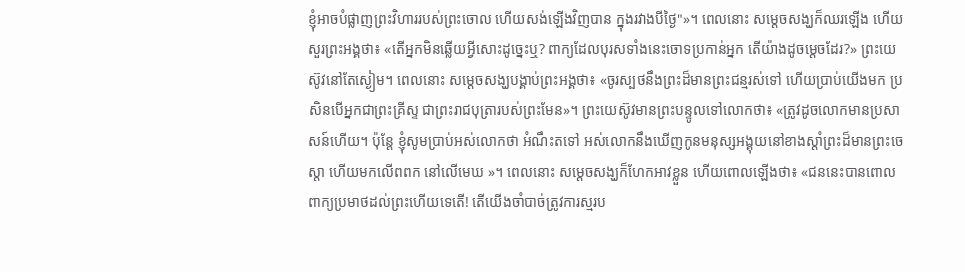ខ្ញុំអាចបំផ្លាញព្រះវិហាររបស់ព្រះចោល ហើយសង់ឡើងវិញបាន ក្នុងរវាងបីថ្ងៃ"»។ ពេលនោះ សម្ដេចសង្ឃក៏ឈរឡើង ហើយសួរព្រះអង្គថា៖ «តើអ្នកមិនឆ្លើយអ្វីសោះដូច្នេះឬ? ពាក្យដែលបុរសទាំងនេះចោទប្រកាន់អ្នក តើយ៉ាងដូចម្តេចដែរ?» ព្រះយេស៊ូវនៅតែស្ងៀម។ ពេលនោះ សម្ដេចសង្ឃបង្គាប់ព្រះអង្គថា៖ «ចូរស្បថនឹងព្រះដ៏មានព្រះជន្មរស់ទៅ ហើយប្រាប់យើងមក ប្រសិនបើអ្នកជាព្រះគ្រីស្ទ ជាព្រះរាជបុត្រារបស់ព្រះមែន»។ ព្រះយេស៊ូវមានព្រះបន្ទូលទៅលោកថា៖ «ត្រូវដូចលោកមានប្រសាសន៍ហើយ។ ប៉ុន្តែ ខ្ញុំសូមប្រាប់អស់លោកថា អំណឹះតទៅ អស់លោកនឹងឃើញកូនមនុស្សអង្គុយនៅខាងស្តាំព្រះដ៏មានព្រះចេស្តា ហើយមកលើពពក នៅលើមេឃ »។ ពេលនោះ សម្ដេចសង្ឃក៏ហែកអាវខ្លួន ហើយពោលឡើងថា៖ «ជននេះបានពោលពាក្យប្រមាថដល់ព្រះហើយទេតើ! តើយើងចាំបាច់ត្រូវការស្មរប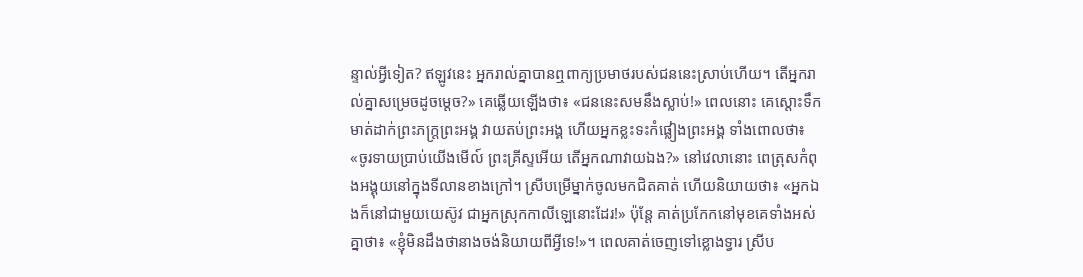ន្ទាល់អ្វីទៀត? ឥឡូវនេះ អ្នករាល់គ្នាបានឮពាក្យប្រមាថរបស់ជននេះស្រាប់ហើយ។ តើអ្នករាល់គ្នាសម្រេចដូចម្តេច?» គេឆ្លើយឡើងថា៖ «ជននេះសមនឹងស្លាប់!» ពេលនោះ គេស្តោះទឹកមាត់ដាក់ព្រះភក្ត្រព្រះអង្គ វាយតប់ព្រះអង្គ ហើយអ្នកខ្លះទះកំផ្លៀងព្រះអង្គ ទាំងពោលថា៖ «ចូរទាយប្រាប់យើងមើល៍ ព្រះគ្រីស្ទអើយ តើអ្នកណាវាយឯង?» នៅវេលានោះ ពេត្រុសកំពុងអង្គុយនៅក្នុងទីលានខាងក្រៅ។ ស្រីបម្រើម្នាក់ចូលមកជិតគាត់ ហើយនិយាយថា៖ «អ្នកឯងក៏នៅជាមួយយេស៊ូវ ជាអ្នកស្រុកកាលីឡេនោះដែរ!» ប៉ុន្តែ គាត់ប្រកែកនៅមុខគេទាំងអស់គ្នាថា៖ «ខ្ញុំមិនដឹងថានាងចង់និយាយពីអ្វីទេ!»។ ពេលគាត់ចេញទៅខ្លោងទ្វារ ស្រីប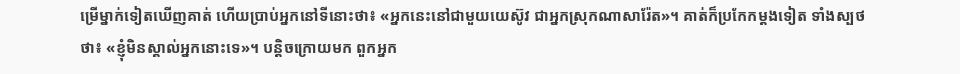ម្រើម្នាក់ទៀតឃើញគាត់ ហើយប្រាប់អ្នកនៅទីនោះថា៖ «អ្នកនេះនៅជាមួយយេស៊ូវ ជាអ្នកស្រុកណាសារ៉ែត»។ គាត់ក៏ប្រកែកម្តងទៀត ទាំងស្បថថា៖ «ខ្ញុំមិនស្គាល់អ្នកនោះទេ»។ បន្តិចក្រោយមក ពួកអ្នក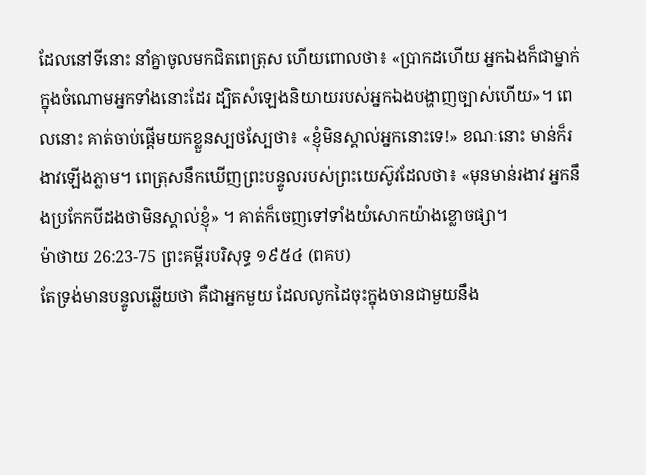ដែលនៅទីនោះ នាំគ្នាចូលមកជិតពេត្រុស ហើយពោលថា៖ «ប្រាកដហើយ អ្នកឯងក៏ជាម្នាក់ក្នុងចំណោមអ្នកទាំងនោះដែរ ដ្បិតសំឡេងនិយាយរបស់អ្នកឯងបង្ហាញច្បាស់ហើយ»។ ពេលនោះ គាត់ចាប់ផ្ដើមយកខ្លួនស្បថស្បែថា៖ «ខ្ញុំមិនស្គាល់អ្នកនោះទេ!» ខណៈនោះ មាន់ក៏រងាវឡើងភ្លាម។ ពេត្រុសនឹកឃើញព្រះបន្ទូលរបស់ព្រះយេស៊ូវដែលថា៖ «មុនមាន់រងាវ អ្នកនឹងប្រកែកបីដងថាមិនស្គាល់ខ្ញុំ» ។ គាត់ក៏ចេញទៅទាំងយំសោកយ៉ាងខ្លោចផ្សា។
ម៉ាថាយ 26:23-75 ព្រះគម្ពីរបរិសុទ្ធ ១៩៥៤ (ពគប)
តែទ្រង់មានបន្ទូលឆ្លើយថា គឺជាអ្នកមួយ ដែលលូកដៃចុះក្នុងចានជាមួយនឹង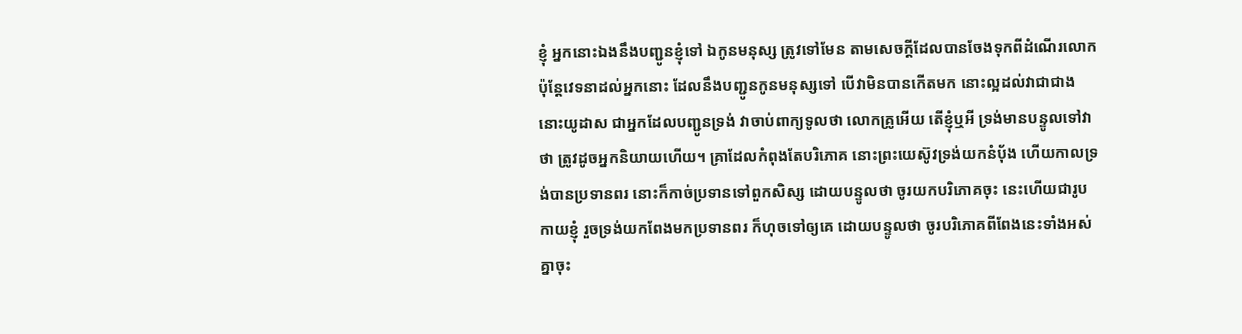ខ្ញុំ អ្នកនោះឯងនឹងបញ្ជូនខ្ញុំទៅ ឯកូនមនុស្ស ត្រូវទៅមែន តាមសេចក្ដីដែលបានចែងទុកពីដំណើរលោក ប៉ុន្តែវេទនាដល់អ្នកនោះ ដែលនឹងបញ្ជូនកូនមនុស្សទៅ បើវាមិនបានកើតមក នោះល្អដល់វាជាជាង នោះយូដាស ជាអ្នកដែលបញ្ជូនទ្រង់ វាចាប់ពាក្យទូលថា លោកគ្រូអើយ តើខ្ញុំឬអី ទ្រង់មានបន្ទូលទៅវាថា ត្រូវដូចអ្នកនិយាយហើយ។ គ្រាដែលកំពុងតែបរិភោគ នោះព្រះយេស៊ូវទ្រង់យកនំបុ័ង ហើយកាលទ្រង់បានប្រទានពរ នោះក៏កាច់ប្រទានទៅពួកសិស្ស ដោយបន្ទូលថា ចូរយកបរិភោគចុះ នេះហើយជារូបកាយខ្ញុំ រួចទ្រង់យកពែងមកប្រទានពរ ក៏ហុចទៅឲ្យគេ ដោយបន្ទូលថា ចូរបរិភោគពីពែងនេះទាំងអស់គ្នាចុះ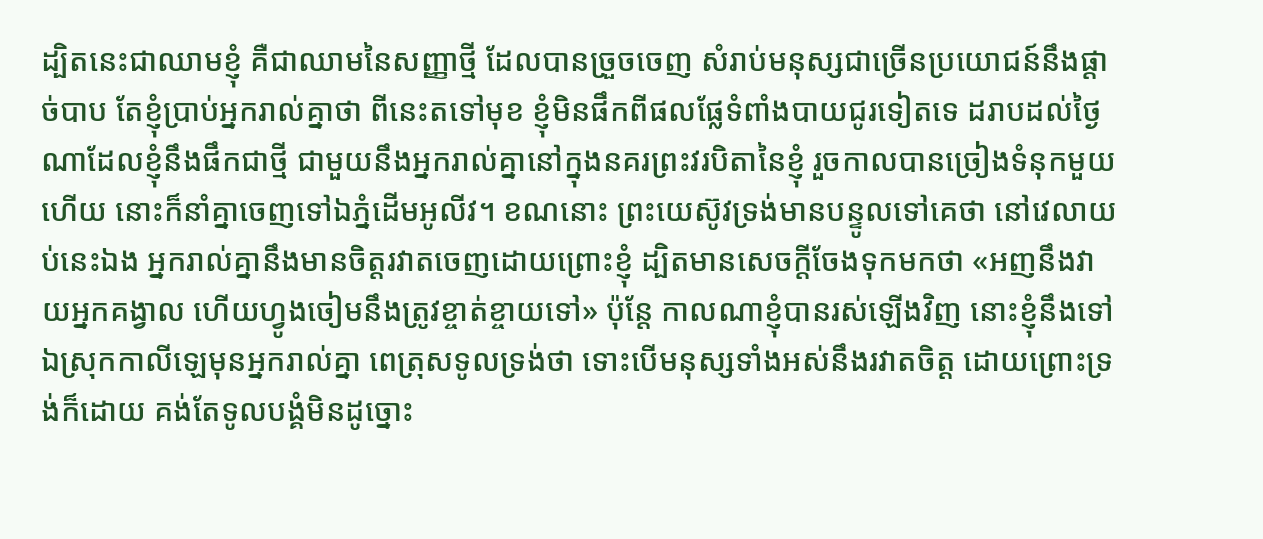ដ្បិតនេះជាឈាមខ្ញុំ គឺជាឈាមនៃសញ្ញាថ្មី ដែលបានច្រួចចេញ សំរាប់មនុស្សជាច្រើនប្រយោជន៍នឹងផ្តាច់បាប តែខ្ញុំប្រាប់អ្នករាល់គ្នាថា ពីនេះតទៅមុខ ខ្ញុំមិនផឹកពីផលផ្លែទំពាំងបាយជូរទៀតទេ ដរាបដល់ថ្ងៃណាដែលខ្ញុំនឹងផឹកជាថ្មី ជាមួយនឹងអ្នករាល់គ្នានៅក្នុងនគរព្រះវរបិតានៃខ្ញុំ រួចកាលបានច្រៀងទំនុកមួយហើយ នោះក៏នាំគ្នាចេញទៅឯភ្នំដើមអូលីវ។ ខណនោះ ព្រះយេស៊ូវទ្រង់មានបន្ទូលទៅគេថា នៅវេលាយប់នេះឯង អ្នករាល់គ្នានឹងមានចិត្តរវាតចេញដោយព្រោះខ្ញុំ ដ្បិតមានសេចក្ដីចែងទុកមកថា «អញនឹងវាយអ្នកគង្វាល ហើយហ្វូងចៀមនឹងត្រូវខ្ចាត់ខ្ចាយទៅ» ប៉ុន្តែ កាលណាខ្ញុំបានរស់ឡើងវិញ នោះខ្ញុំនឹងទៅឯស្រុកកាលីឡេមុនអ្នករាល់គ្នា ពេត្រុសទូលទ្រង់ថា ទោះបើមនុស្សទាំងអស់នឹងរវាតចិត្ត ដោយព្រោះទ្រង់ក៏ដោយ គង់តែទូលបង្គំមិនដូច្នោះ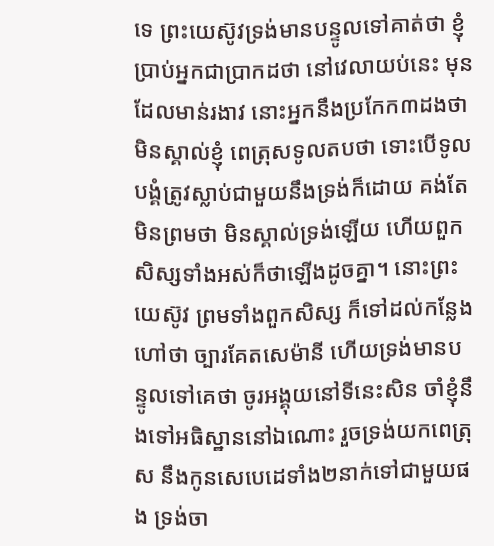ទេ ព្រះយេស៊ូវទ្រង់មានបន្ទូលទៅគាត់ថា ខ្ញុំប្រាប់អ្នកជាប្រាកដថា នៅវេលាយប់នេះ មុនដែលមាន់រងាវ នោះអ្នកនឹងប្រកែក៣ដងថា មិនស្គាល់ខ្ញុំ ពេត្រុសទូលតបថា ទោះបើទូលបង្គំត្រូវស្លាប់ជាមួយនឹងទ្រង់ក៏ដោយ គង់តែមិនព្រមថា មិនស្គាល់ទ្រង់ឡើយ ហើយពួកសិស្សទាំងអស់ក៏ថាឡើងដូចគ្នា។ នោះព្រះយេស៊ូវ ព្រមទាំងពួកសិស្ស ក៏ទៅដល់កន្លែងហៅថា ច្បារគែតសេម៉ានី ហើយទ្រង់មានបន្ទូលទៅគេថា ចូរអង្គុយនៅទីនេះសិន ចាំខ្ញុំនឹងទៅអធិស្ឋាននៅឯណោះ រួចទ្រង់យកពេត្រុស នឹងកូនសេបេដេទាំង២នាក់ទៅជាមួយផង ទ្រង់ចា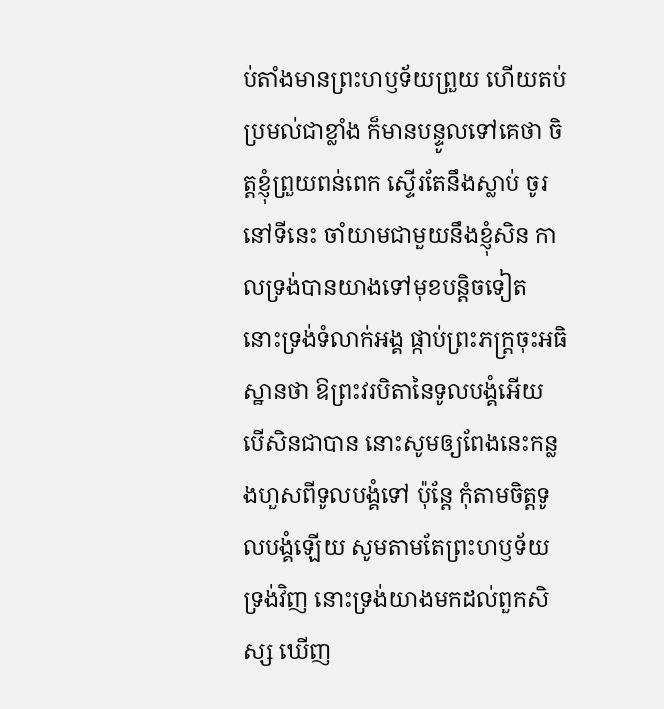ប់តាំងមានព្រះហឫទ័យព្រួយ ហើយតប់ប្រមល់ជាខ្លាំង ក៏មានបន្ទូលទៅគេថា ចិត្តខ្ញុំព្រួយពន់ពេក ស្ទើរតែនឹងស្លាប់ ចូរនៅទីនេះ ចាំយាមជាមួយនឹងខ្ញុំសិន កាលទ្រង់បានយាងទៅមុខបន្តិចទៀត នោះទ្រង់ទំលាក់អង្គ ផ្កាប់ព្រះភក្ត្រចុះអធិស្ឋានថា ឱព្រះវរបិតានៃទូលបង្គំអើយ បើសិនជាបាន នោះសូមឲ្យពែងនេះកន្លងហួសពីទូលបង្គំទៅ ប៉ុន្តែ កុំតាមចិត្តទូលបង្គំឡើយ សូមតាមតែព្រះហឫទ័យទ្រង់វិញ នោះទ្រង់យាងមកដល់ពួកសិស្ស ឃើញ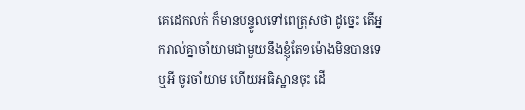គេដេកលក់ ក៏មានបន្ទូលទៅពេត្រុសថា ដូច្នេះ តើអ្នករាល់គ្នាចាំយាមជាមួយនឹងខ្ញុំតែ១ម៉ោងមិនបានទេឬអី ចូរចាំយាម ហើយអធិស្ឋានចុះ ដើ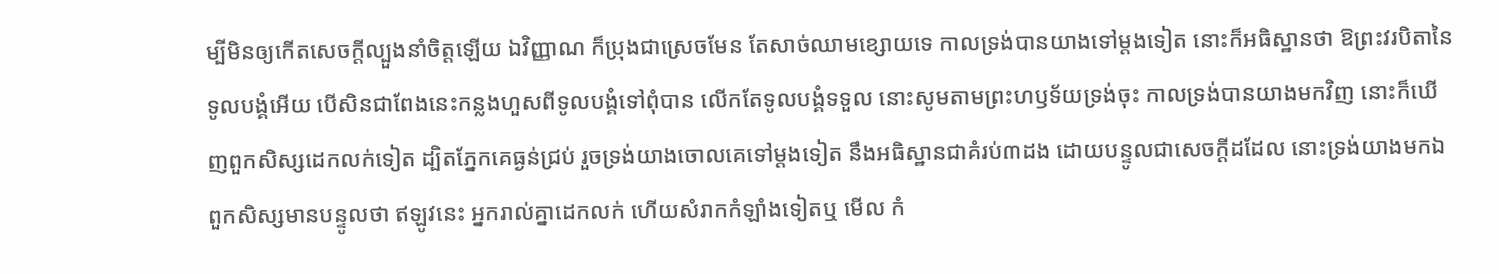ម្បីមិនឲ្យកើតសេចក្ដីល្បួងនាំចិត្តឡើយ ឯវិញ្ញាណ ក៏ប្រុងជាស្រេចមែន តែសាច់ឈាមខ្សោយទេ កាលទ្រង់បានយាងទៅម្តងទៀត នោះក៏អធិស្ឋានថា ឱព្រះវរបិតានៃទូលបង្គំអើយ បើសិនជាពែងនេះកន្លងហួសពីទូលបង្គំទៅពុំបាន លើកតែទូលបង្គំទទួល នោះសូមតាមព្រះហឫទ័យទ្រង់ចុះ កាលទ្រង់បានយាងមកវិញ នោះក៏ឃើញពួកសិស្សដេកលក់ទៀត ដ្បិតភ្នែកគេធ្ងន់ជ្រប់ រួចទ្រង់យាងចោលគេទៅម្តងទៀត នឹងអធិស្ឋានជាគំរប់៣ដង ដោយបន្ទូលជាសេចក្ដីដដែល នោះទ្រង់យាងមកឯពួកសិស្សមានបន្ទូលថា ឥឡូវនេះ អ្នករាល់គ្នាដេកលក់ ហើយសំរាកកំឡាំងទៀតឬ មើល កំ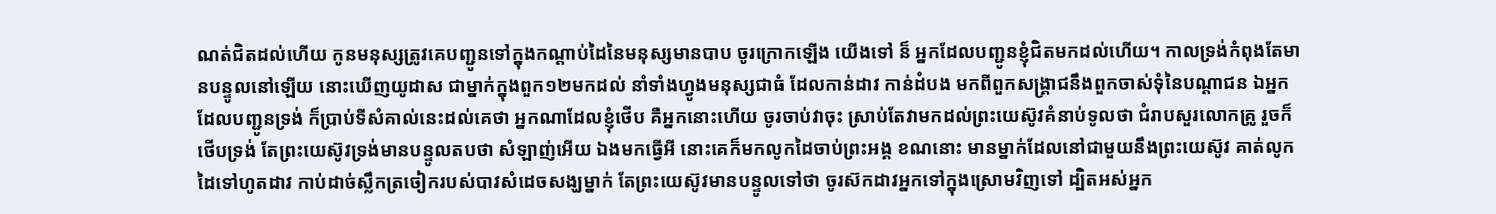ណត់ជិតដល់ហើយ កូនមនុស្សត្រូវគេបញ្ជូនទៅក្នុងកណ្តាប់ដៃនៃមនុស្សមានបាប ចូរក្រោកឡើង យើងទៅ ន៏ អ្នកដែលបញ្ជូនខ្ញុំជិតមកដល់ហើយ។ កាលទ្រង់កំពុងតែមានបន្ទូលនៅឡើយ នោះឃើញយូដាស ជាម្នាក់ក្នុងពួក១២មកដល់ នាំទាំងហ្វូងមនុស្សជាធំ ដែលកាន់ដាវ កាន់ដំបង មកពីពួកសង្គ្រាជនឹងពួកចាស់ទុំនៃបណ្តាជន ឯអ្នកដែលបញ្ជូនទ្រង់ ក៏ប្រាប់ទីសំគាល់នេះដល់គេថា អ្នកណាដែលខ្ញុំថើប គឺអ្នកនោះហើយ ចូរចាប់វាចុះ ស្រាប់តែវាមកដល់ព្រះយេស៊ូវគំនាប់ទូលថា ជំរាបសួរលោកគ្រូ រួចក៏ថើបទ្រង់ តែព្រះយេស៊ូវទ្រង់មានបន្ទូលតបថា សំឡាញ់អើយ ឯងមកធ្វើអី នោះគេក៏មកលូកដៃចាប់ព្រះអង្គ ខណនោះ មានម្នាក់ដែលនៅជាមួយនឹងព្រះយេស៊ូវ គាត់លូកដៃទៅហូតដាវ កាប់ដាច់ស្លឹកត្រចៀករបស់បាវសំដេចសង្ឃម្នាក់ តែព្រះយេស៊ូវមានបន្ទូលទៅថា ចូរស៊កដាវអ្នកទៅក្នុងស្រោមវិញទៅ ដ្បិតអស់អ្នក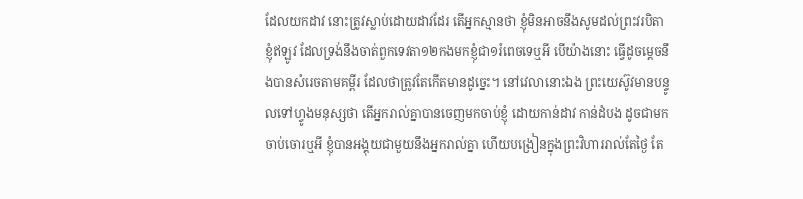ដែលយកដាវ នោះត្រូវស្លាប់ដោយដាវដែរ តើអ្នកស្មានថា ខ្ញុំមិនអាចនឹងសូមដល់ព្រះវរបិតាខ្ញុំឥឡូវ ដែលទ្រង់នឹងចាត់ពួកទេវតា១២កងមកខ្ញុំជា១រំពេចទេឬអី បើយ៉ាងនោះ ធ្វើដូចម្តេចនឹងបានសំរេចតាមគម្ពីរ ដែលថាត្រូវតែកើតមានដូច្នេះ។ នៅវេលានោះឯង ព្រះយេស៊ូវមានបន្ទូលទៅហ្វូងមនុស្សថា តើអ្នករាល់គ្នាបានចេញមកចាប់ខ្ញុំ ដោយកាន់ដាវ កាន់ដំបង ដូចជាមកចាប់ចោរឬអី ខ្ញុំបានអង្គុយជាមួយនឹងអ្នករាល់គ្នា ហើយបង្រៀនក្នុងព្រះវិហាររាល់តែថ្ងៃ តែ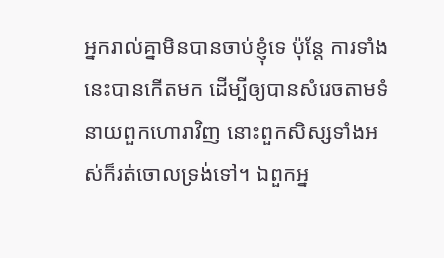អ្នករាល់គ្នាមិនបានចាប់ខ្ញុំទេ ប៉ុន្តែ ការទាំងនេះបានកើតមក ដើម្បីឲ្យបានសំរេចតាមទំនាយពួកហោរាវិញ នោះពួកសិស្សទាំងអស់ក៏រត់ចោលទ្រង់ទៅ។ ឯពួកអ្ន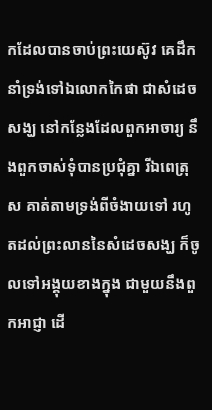កដែលបានចាប់ព្រះយេស៊ូវ គេដឹកនាំទ្រង់ទៅឯលោកកៃផា ជាសំដេចសង្ឃ នៅកន្លែងដែលពួកអាចារ្យ នឹងពួកចាស់ទុំបានប្រជុំគ្នា រីឯពេត្រុស គាត់តាមទ្រង់ពីចំងាយទៅ រហូតដល់ព្រះលាននៃសំដេចសង្ឃ ក៏ចូលទៅអង្គុយខាងក្នុង ជាមួយនឹងពួកអាជ្ញា ដើ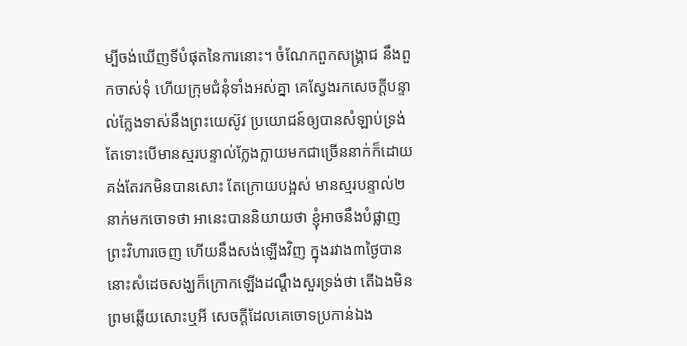ម្បីចង់ឃើញទីបំផុតនៃការនោះ។ ចំណែកពួកសង្គ្រាជ នឹងពួកចាស់ទុំ ហើយក្រុមជំនុំទាំងអស់គ្នា គេស្វែងរកសេចក្ដីបន្ទាល់ក្លែងទាស់នឹងព្រះយេស៊ូវ ប្រយោជន៍ឲ្យបានសំឡាប់ទ្រង់ តែទោះបើមានស្មរបន្ទាល់ក្លែងក្លាយមកជាច្រើននាក់ក៏ដោយ គង់តែរកមិនបានសោះ តែក្រោយបង្អស់ មានស្មរបន្ទាល់២នាក់មកចោទថា អានេះបាននិយាយថា ខ្ញុំអាចនឹងបំផ្លាញព្រះវិហារចេញ ហើយនឹងសង់ឡើងវិញ ក្នុងរវាង៣ថ្ងៃបាន នោះសំដេចសង្ឃក៏ក្រោកឡើងដណ្តឹងសួរទ្រង់ថា តើឯងមិនព្រមឆ្លើយសោះឬអី សេចក្ដីដែលគេចោទប្រកាន់ឯង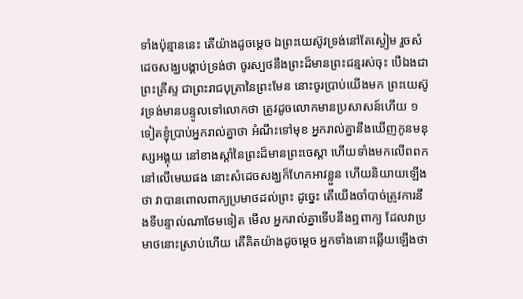ទាំងប៉ុន្មាននេះ តើយ៉ាងដូចម្តេច ឯព្រះយេស៊ូវទ្រង់នៅតែស្ងៀម រួចសំដេចសង្ឃបង្គាប់ទ្រង់ថា ចូរស្បថនឹងព្រះដ៏មានព្រះជន្មរស់ចុះ បើឯងជាព្រះគ្រីស្ទ ជាព្រះរាជបុត្រានៃព្រះមែន នោះចូរប្រាប់យើងមក ព្រះយេស៊ូវទ្រង់មានបន្ទូលទៅលោកថា ត្រូវដូចលោកមានប្រសាសន៍ហើយ ១ទៀតខ្ញុំប្រាប់អ្នករាល់គ្នាថា អំណឹះទៅមុខ អ្នករាល់គ្នានឹងឃើញកូនមនុស្សអង្គុយ នៅខាងស្តាំនៃព្រះដ៏មានព្រះចេស្តា ហើយទាំងមកលើពពកនៅលើមេឃផង នោះសំដេចសង្ឃក៏ហែកអាវខ្លួន ហើយនិយាយឡើងថា វាបានពោលពាក្យប្រមាថដល់ព្រះ ដូច្នេះ តើយើងចាំបាច់ត្រូវការនឹងទីបន្ទាល់ណាថែមទៀត មើល អ្នករាល់គ្នាទើបនឹងឮពាក្យ ដែលវាប្រមាថនោះស្រាប់ហើយ តើគិតយ៉ាងដូចម្តេច អ្នកទាំងនោះឆ្លើយឡើងថា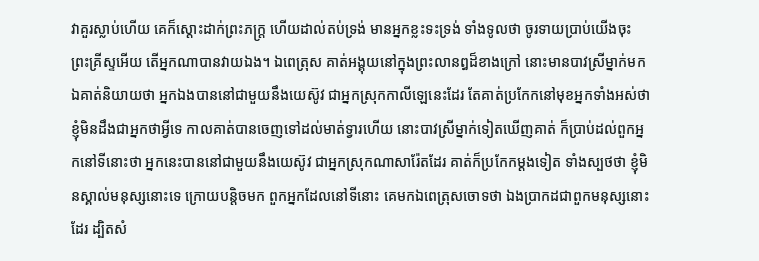វាគួរស្លាប់ហើយ គេក៏ស្តោះដាក់ព្រះភក្ត្រ ហើយដាល់តប់ទ្រង់ មានអ្នកខ្លះទះទ្រង់ ទាំងទូលថា ចូរទាយប្រាប់យើងចុះ ព្រះគ្រីស្ទអើយ តើអ្នកណាបានវាយឯង។ ឯពេត្រុស គាត់អង្គុយនៅក្នុងព្រះលានឰដ៏ខាងក្រៅ នោះមានបាវស្រីម្នាក់មកឯគាត់និយាយថា អ្នកឯងបាននៅជាមួយនឹងយេស៊ូវ ជាអ្នកស្រុកកាលីឡេនេះដែរ តែគាត់ប្រកែកនៅមុខអ្នកទាំងអស់ថា ខ្ញុំមិនដឹងជាអ្នកថាអ្វីទេ កាលគាត់បានចេញទៅដល់មាត់ទ្វារហើយ នោះបាវស្រីម្នាក់ទៀតឃើញគាត់ ក៏ប្រាប់ដល់ពួកអ្នកនៅទីនោះថា អ្នកនេះបាននៅជាមួយនឹងយេស៊ូវ ជាអ្នកស្រុកណាសារ៉ែតដែរ គាត់ក៏ប្រកែកម្តងទៀត ទាំងស្បថថា ខ្ញុំមិនស្គាល់មនុស្សនោះទេ ក្រោយបន្តិចមក ពួកអ្នកដែលនៅទីនោះ គេមកឯពេត្រុសចោទថា ឯងប្រាកដជាពួកមនុស្សនោះដែរ ដ្បិតសំ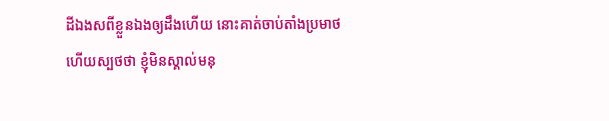ដីឯងសពីខ្លួនឯងឲ្យដឹងហើយ នោះគាត់ចាប់តាំងប្រមាថ ហើយស្បថថា ខ្ញុំមិនស្គាល់មនុ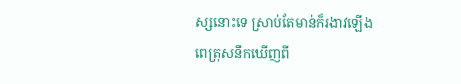ស្សនោះទេ ស្រាប់តែមាន់ក៏រងាវឡើង ពេត្រុសនឹកឃើញពី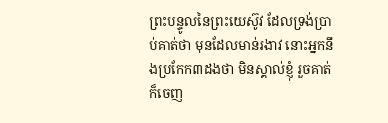ព្រះបន្ទូលនៃព្រះយេស៊ូវ ដែលទ្រង់ប្រាប់គាត់ថា មុនដែលមាន់រងាវ នោះអ្នកនឹងប្រកែក៣ដងថា មិនស្គាល់ខ្ញុំ រួចគាត់ក៏ចេញ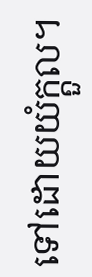ទៅដោយយំក្តួល។